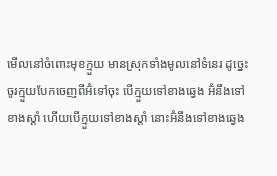មើលនៅចំពោះមុខក្មួយ មានស្រុកទាំងមូលនៅទំនេរ ដូច្នេះ ចូរក្មួយបែកចេញពីអ៊ំទៅចុះ បើក្មួយទៅខាងឆ្វេង អ៊ំនឹងទៅខាងស្ដាំ ហើយបើក្មួយទៅខាងស្ដាំ នោះអ៊ំនឹងទៅខាងឆ្វេង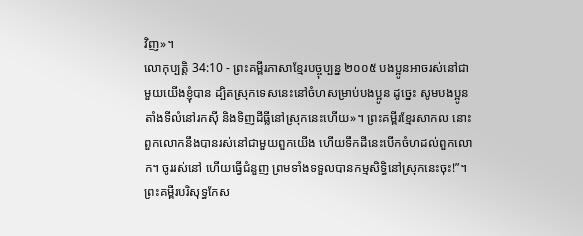វិញ»។
លោកុប្បត្តិ 34:10 - ព្រះគម្ពីរភាសាខ្មែរបច្ចុប្បន្ន ២០០៥ បងប្អូនអាចរស់នៅជាមួយយើងខ្ញុំបាន ដ្បិតស្រុកទេសនេះនៅចំហសម្រាប់បងប្អូន ដូច្នេះ សូមបងប្អូនតាំងទីលំនៅរកស៊ី និងទិញដីធ្លីនៅស្រុកនេះហើយ»។ ព្រះគម្ពីរខ្មែរសាកល នោះពួកលោកនឹងបានរស់នៅជាមួយពួកយើង ហើយទឹកដីនេះបើកចំហដល់ពួកលោក។ ចូររស់នៅ ហើយធ្វើជំនួញ ព្រមទាំងទទួលបានកម្មសិទ្ធិនៅស្រុកនេះចុះ!”។ ព្រះគម្ពីរបរិសុទ្ធកែស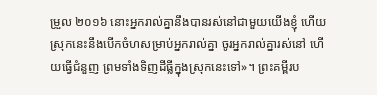ម្រួល ២០១៦ នោះអ្នករាល់គ្នានឹងបានរស់នៅជាមួយយើងខ្ញុំ ហើយស្រុកនេះនឹងបើកចំហសម្រាប់អ្នករាល់គ្នា ចូរអ្នករាល់គ្នារស់នៅ ហើយធ្វើជំនួញ ព្រមទាំងទិញដីធ្លីក្នុងស្រុកនេះទៅ»។ ព្រះគម្ពីរប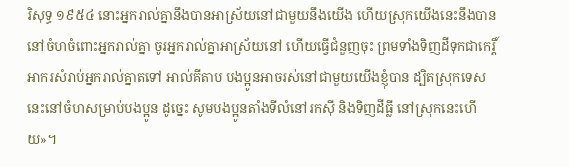រិសុទ្ធ ១៩៥៤ នោះអ្នករាល់គ្នានឹងបានអាស្រ័យនៅជាមួយនឹងយើង ហើយស្រុកយើងនេះនឹងបាននៅចំហចំពោះអ្នករាល់គ្នា ចូរអ្នករាល់គ្នាអាស្រ័យនៅ ហើយធ្វើជំនួញចុះ ព្រមទាំងទិញដីទុកជាកេរ្តិ៍អាករសំរាប់អ្នករាល់គ្នាតទៅ អាល់គីតាប បងប្អូនអាចរស់នៅជាមួយយើងខ្ញុំបាន ដ្បិតស្រុកទេសនេះនៅចំហសម្រាប់បងប្អូន ដូច្នេះ សូមបងប្អូនតាំងទីលំនៅរកស៊ី និងទិញដីធ្លី នៅស្រុកនេះហើយ»។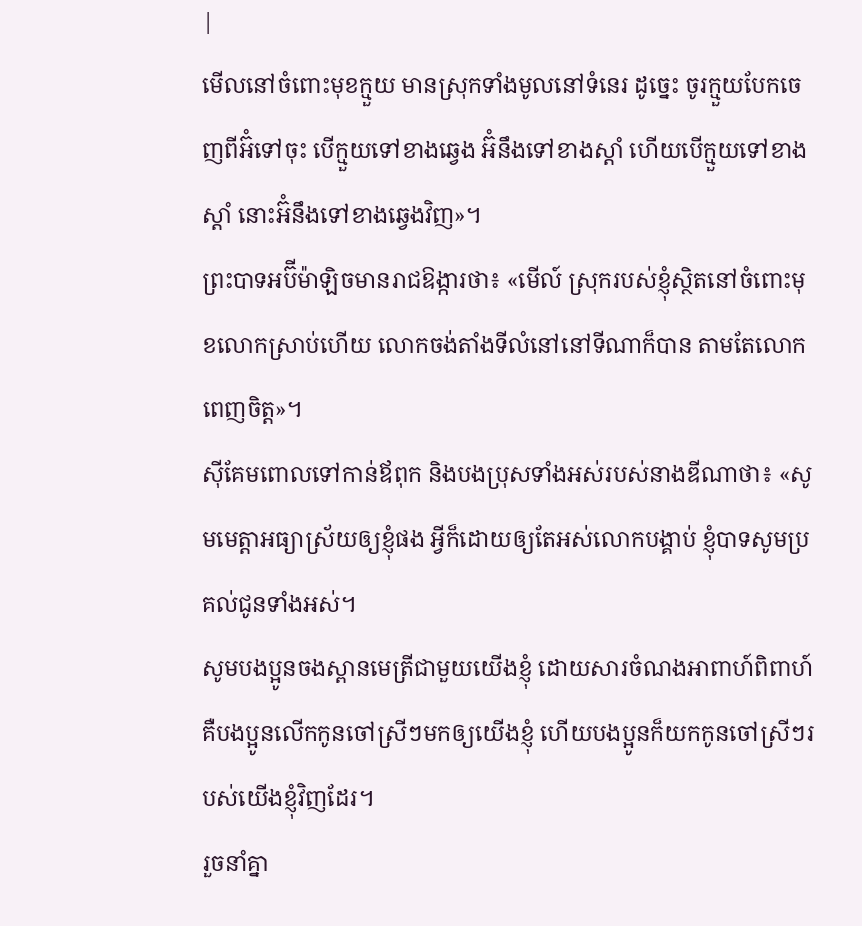|
មើលនៅចំពោះមុខក្មួយ មានស្រុកទាំងមូលនៅទំនេរ ដូច្នេះ ចូរក្មួយបែកចេញពីអ៊ំទៅចុះ បើក្មួយទៅខាងឆ្វេង អ៊ំនឹងទៅខាងស្ដាំ ហើយបើក្មួយទៅខាងស្ដាំ នោះអ៊ំនឹងទៅខាងឆ្វេងវិញ»។
ព្រះបាទអប៊ីម៉ាឡិចមានរាជឱង្ការថា៖ «មើល៍ ស្រុករបស់ខ្ញុំស្ថិតនៅចំពោះមុខលោកស្រាប់ហើយ លោកចង់តាំងទីលំនៅនៅទីណាក៏បាន តាមតែលោកពេញចិត្ត»។
ស៊ីគែមពោលទៅកាន់ឪពុក និងបងប្រុសទាំងអស់របស់នាងឌីណាថា៖ «សូមមេត្តាអធ្យាស្រ័យឲ្យខ្ញុំផង អ្វីក៏ដោយឲ្យតែអស់លោកបង្គាប់ ខ្ញុំបាទសូមប្រគល់ជូនទាំងអស់។
សូមបងប្អូនចងស្ពានមេត្រីជាមួយយើងខ្ញុំ ដោយសារចំណងអាពាហ៍ពិពាហ៍ គឺបងប្អូនលើកកូនចៅស្រីៗមកឲ្យយើងខ្ញុំ ហើយបងប្អូនក៏យកកូនចៅស្រីៗរបស់យើងខ្ញុំវិញដែរ។
រួចនាំគ្នា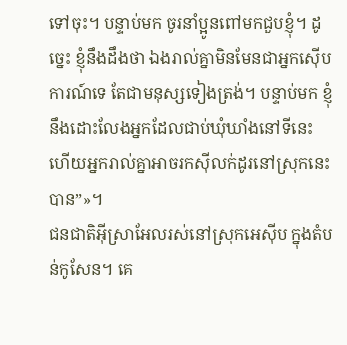ទៅចុះ។ បន្ទាប់មក ចូរនាំប្អូនពៅមកជួបខ្ញុំ។ ដូច្នេះ ខ្ញុំនឹងដឹងថា ឯងរាល់គ្នាមិនមែនជាអ្នកស៊ើបការណ៍ទេ តែជាមនុស្សទៀងត្រង់។ បន្ទាប់មក ខ្ញុំនឹងដោះលែងអ្នកដែលជាប់ឃុំឃាំងនៅទីនេះ ហើយអ្នករាល់គ្នាអាចរកស៊ីលក់ដូរនៅស្រុកនេះបាន”»។
ជនជាតិអ៊ីស្រាអែលរស់នៅស្រុកអេស៊ីប ក្នុងតំបន់កូសែន។ គេ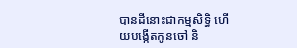បានដីនោះជាកម្មសិទ្ធិ ហើយបង្កើតកូនចៅ និ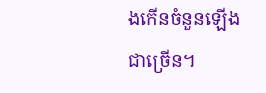ងកើនចំនួនឡើងជាច្រើន។